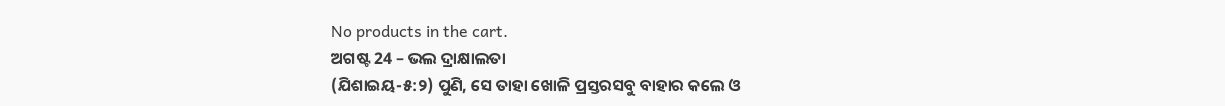No products in the cart.
ଅଗଷ୍ଟ 24 – ଭଲ ଦ୍ରାକ୍ଷାଲତା
(ଯିଶାଇୟ-୫:୨) ପୁଣି, ସେ ତାହା ଖୋଳି ପ୍ରସ୍ତରସବୁ ବାହାର କଲେ ଓ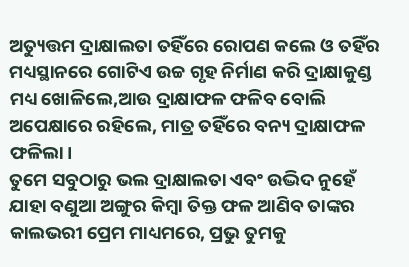ଅତ୍ୟୁତ୍ତମ ଦ୍ରାକ୍ଷାଲତା ତହିଁରେ ରୋପଣ କଲେ ଓ ତହିଁର ମଧ୍ୟସ୍ଥାନରେ ଗୋଟିଏ ଉଚ୍ଚ ଗୃହ ନିର୍ମାଣ କରି ଦ୍ରାକ୍ଷାକୁଣ୍ଡ ମଧ୍ୟ ଖୋଳିଲେ,ଆଉ ଦ୍ରାକ୍ଷାଫଳ ଫଳିବ ବୋଲି ଅପେକ୍ଷାରେ ରହିଲେ, ମାତ୍ର ତହିଁରେ ବନ୍ୟ ଦ୍ରାକ୍ଷାଫଳ ଫଳିଲା।
ତୁମେ ସବୁଠାରୁ ଭଲ ଦ୍ରାକ୍ଷାଲତା ଏବଂ ଉଦ୍ଭିଦ ନୁହେଁ ଯାହା ବଣୁଆ ଅଙ୍ଗୁର କିମ୍ବା ତିକ୍ତ ଫଳ ଆଣିବ ତାଙ୍କର କାଲଭରୀ ପ୍ରେମ ମାଧ୍ୟମରେ, ପ୍ରଭୁ ତୁମକୁ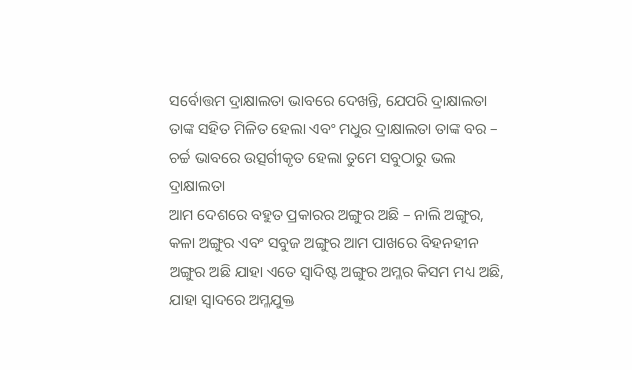ସର୍ବୋତ୍ତମ ଦ୍ରାକ୍ଷାଲତା ଭାବରେ ଦେଖନ୍ତି, ଯେପରି ଦ୍ରାକ୍ଷାଲତା ତାଙ୍କ ସହିତ ମିଳିତ ହେଲା ଏବଂ ମଧୁର ଦ୍ରାକ୍ଷାଲତା ତାଙ୍କ ବର – ଚର୍ଚ୍ଚ ଭାବରେ ଉତ୍ସର୍ଗୀକୃତ ହେଲା ତୁମେ ସବୁଠାରୁ ଭଲ ଦ୍ରାକ୍ଷାଲତା
ଆମ ଦେଶରେ ବହୁତ ପ୍ରକାରର ଅଙ୍ଗୁର ଅଛି – ନାଲି ଅଙ୍ଗୁର, କଳା ଅଙ୍ଗୁର ଏବଂ ସବୁଜ ଅଙ୍ଗୁର ଆମ ପାଖରେ ବିହନହୀନ ଅଙ୍ଗୁର ଅଛି ଯାହା ଏତେ ସ୍ୱାଦିଷ୍ଟ ଅଙ୍ଗୁର ଅମ୍ଳର କିସମ ମଧ୍ୟ ଅଛି, ଯାହା ସ୍ୱାଦରେ ଅମ୍ଳଯୁକ୍ତ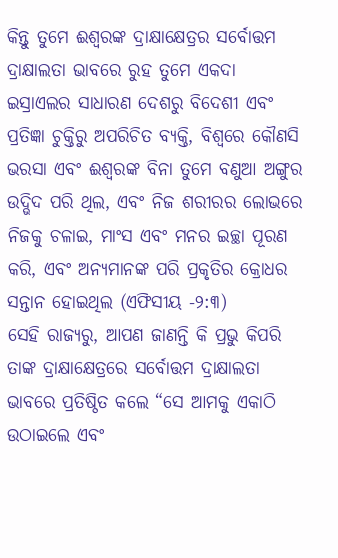କିନ୍ତୁ ତୁମେ ଈଶ୍ବରଙ୍କ ଦ୍ରାକ୍ଷାକ୍ଷେତ୍ରର ସର୍ବୋତ୍ତମ ଦ୍ରାକ୍ଷାଲତା ଭାବରେ ରୁହ ତୁମେ ଏକଦା ଇସ୍ରାଏଲର ସାଧାରଣ ଦେଶରୁ ବିଦେଶୀ ଏବଂ ପ୍ରତିଜ୍ଞା ଚୁକ୍ତିରୁ ଅପରିଚିତ ବ୍ୟକ୍ତି, ବିଶ୍ୱରେ କୌଣସି ଭରସା ଏବଂ ଈଶ୍ବରଙ୍କ ବିନା ତୁମେ ବଣୁଆ ଅଙ୍ଗୁର ଉଦ୍ଭିଦ ପରି ଥିଲ, ଏବଂ ନିଜ ଶରୀରର ଲୋଭରେ ନିଜକୁ ଚଳାଇ, ମାଂସ ଏବଂ ମନର ଇଚ୍ଛା ପୂରଣ କରି, ଏବଂ ଅନ୍ୟମାନଙ୍କ ପରି ପ୍ରକୃତିର କ୍ରୋଧର ସନ୍ତାନ ହୋଇଥିଲ (ଏଫିସୀୟ -୨:୩)
ସେହି ରାଜ୍ୟରୁ, ଆପଣ ଜାଣନ୍ତି କି ପ୍ରଭୁ କିପରି ତାଙ୍କ ଦ୍ରାକ୍ଷାକ୍ଷେତ୍ରରେ ସର୍ବୋତ୍ତମ ଦ୍ରାକ୍ଷାଲତା ଭାବରେ ପ୍ରତିଷ୍ଠିତ କଲେ “ସେ ଆମକୁ ଏକାଠି ଉଠାଇଲେ ଏବଂ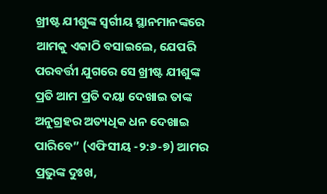ଖ୍ରୀଷ୍ଟ ଯୀଶୁଙ୍କ ସ୍ୱର୍ଗୀୟ ସ୍ଥାନମାନଙ୍କରେ ଆମକୁ ଏକାଠି ବସାଇଲେ, ଯେପରି ପରବର୍ତ୍ତୀ ଯୁଗରେ ସେ ଖ୍ରୀଷ୍ଟ ଯୀଶୁଙ୍କ ପ୍ରତି ଆମ ପ୍ରତି ଦୟା ଦେଖାଇ ତାଙ୍କ ଅନୁଗ୍ରହର ଅତ୍ୟଧିକ ଧନ ଦେଖାଇ ପାରିବେ” (ଏଫିସୀୟ -୨:୬-୭) ଆମର ପ୍ରଭୁଙ୍କ ଦୁଃଖ,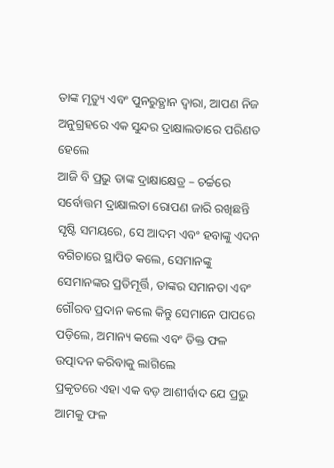ତାଙ୍କ ମୃତ୍ୟୁ ଏବଂ ପୁନରୁତ୍ଥାନ ଦ୍ୱାରା, ଆପଣ ନିଜ ଅନୁଗ୍ରହରେ ଏକ ସୁନ୍ଦର ଦ୍ରାକ୍ଷାଲତାରେ ପରିଣତ ହେଲେ
ଆଜି ବି ପ୍ରଭୁ ତାଙ୍କ ଦ୍ରାକ୍ଷାକ୍ଷେତ୍ର – ଚର୍ଚ୍ଚରେ ସର୍ବୋତ୍ତମ ଦ୍ରାକ୍ଷାଲତା ରୋପଣ ଜାରି ରଖିଛନ୍ତି ସୃଷ୍ଟି ସମୟରେ, ସେ ଆଦମ ଏବଂ ହବାଙ୍କୁ ଏଦନ ବଗିଚାରେ ସ୍ଥାପିତ କଲେ, ସେମାନଙ୍କୁ ସେମାନଙ୍କର ପ୍ରତିମୂର୍ତ୍ତି, ତାଙ୍କର ସମାନତା ଏବଂ ଗୌରବ ପ୍ରଦାନ କଲେ କିନ୍ତୁ ସେମାନେ ପାପରେ ପଡ଼ିଲେ, ଅମାନ୍ୟ କଲେ ଏବଂ ତିକ୍ତ ଫଳ ଉତ୍ପାଦନ କରିବାକୁ ଲାଗିଲେ
ପ୍ରକୃତରେ ଏହା ଏକ ବଡ଼ ଆଶୀର୍ବାଦ ଯେ ପ୍ରଭୁ ଆମକୁ ଫଳ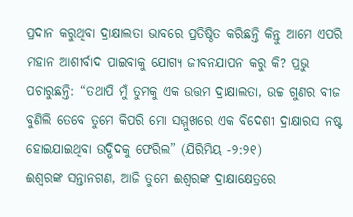ପ୍ରଦାନ କରୁଥିବା ଦ୍ରାକ୍ଷାଲତା ଭାବରେ ପ୍ରତିଷ୍ଠିତ କରିଛନ୍ତି କିନ୍ତୁ ଆମେ ଏପରି ମହାନ ଆଶୀର୍ବାଦ ପାଇବାକୁ ଯୋଗ୍ୟ ଜୀବନଯାପନ କରୁ କି? ପ୍ରଭୁ ପଚାରୁଛନ୍ତି: “ତଥାପି ମୁଁ ତୁମକୁ ଏକ ଉତ୍ତମ ଦ୍ରାକ୍ଷାଲତା, ଉଚ୍ଚ ଗୁଣର ବୀଜ ବୁଣିଲି ତେବେ ତୁମେ କିପରି ମୋ ସମ୍ମୁଖରେ ଏକ ବିଦେଶୀ ଦ୍ରାକ୍ଷାରସ ନଷ୍ଟ ହୋଇଯାଇଥିବା ଉଦ୍ଭିଦକୁ ଫେରିଲ” (ଯିରିମିୟ -୨:୨୧)
ଈଶ୍ବରଙ୍କ ସନ୍ତାନଗଣ, ଆଜି ତୁମେ ଈଶ୍ବରଙ୍କ ଦ୍ରାକ୍ଷାକ୍ଷେତ୍ରରେ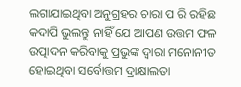ଲଗାଯାଇଥିବା ଅନୁଗ୍ରହର ଚାରା ପ ରି ରହିଛ କଦାପି ଭୁଲନ୍ତୁ ନାହିଁ ଯେ ଆପଣ ଉତ୍ତମ ଫଳ ଉତ୍ପାଦନ କରିବାକୁ ପ୍ରଭୁଙ୍କ ଦ୍ୱାରା ମନୋନୀତ ହୋଇଥିବା ସର୍ବୋତ୍ତମ ଦ୍ରାକ୍ଷାଲତା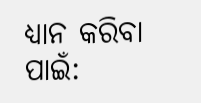ଧ୍ୟାନ କରିବା ପାଇଁ: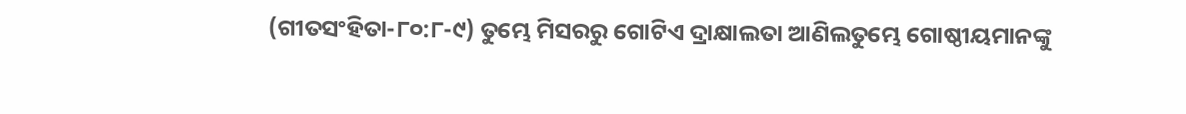(ଗୀତସଂହିତା-୮୦:୮-୯) ତୁମ୍ଭେ ମିସରରୁ ଗୋଟିଏ ଦ୍ରାକ୍ଷାଲତା ଆଣିଲତୁମ୍ଭେ ଗୋଷ୍ଠୀୟମାନଙ୍କୁ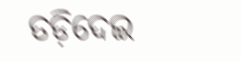ତଡ଼ିଦେଇ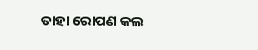ତାହା ରୋପଣ କଲ